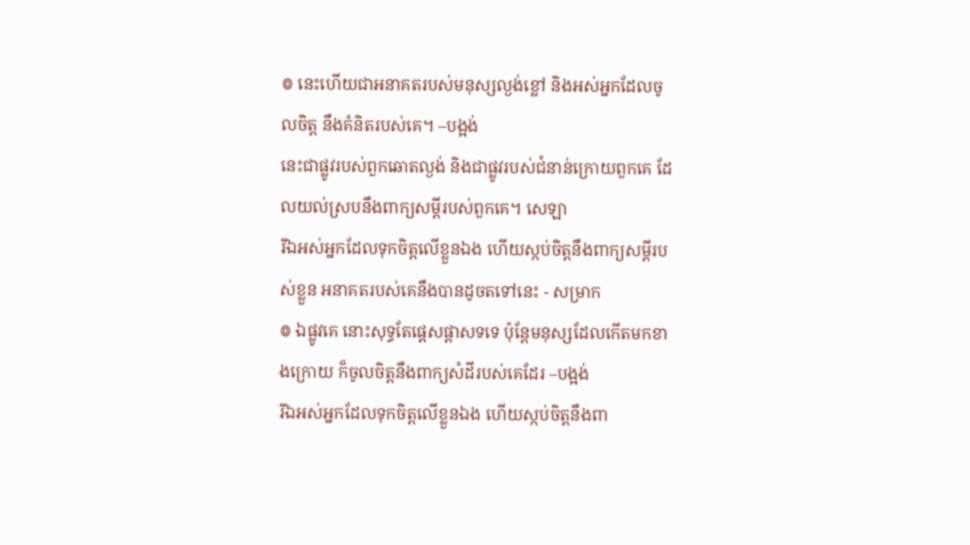៙ នេះហើយជាអនាគតរបស់មនុស្សល្ងង់ខ្លៅ និងអស់អ្នកដែលចូលចិត្ត នឹងគំនិតរបស់គេ។ –បង្អង់
នេះជាផ្លូវរបស់ពួកឆោតល្ងង់ និងជាផ្លូវរបស់ជំនាន់ក្រោយពួកគេ ដែលយល់ស្របនឹងពាក្យសម្ដីរបស់ពួកគេ។ សេឡា
រីឯអស់អ្នកដែលទុកចិត្តលើខ្លួនឯង ហើយស្កប់ចិត្តនឹងពាក្យសម្ដីរបស់ខ្លួន អនាគតរបស់គេនឹងបានដូចតទៅនេះ - សម្រាក
៙ ឯផ្លូវគេ នោះសុទ្ធតែផ្តេសផ្តាសទទេ ប៉ុន្តែមនុស្សដែលកើតមកខាងក្រោយ ក៏ចូលចិត្តនឹងពាក្យសំដីរបស់គេដែរ –បង្អង់
រីឯអស់អ្នកដែលទុកចិត្តលើខ្លួនឯង ហើយស្កប់ចិត្តនឹងពា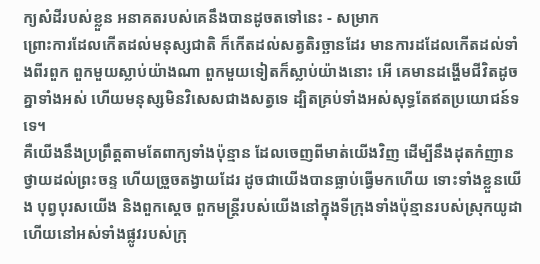ក្យសំដីរបស់ខ្លួន អនាគតរបស់គេនឹងបានដូចតទៅនេះ - សម្រាក
ព្រោះការដែលកើតដល់មនុស្សជាតិ ក៏កើតដល់សត្វតិរច្ឆានដែរ មានការដដែលកើតដល់ទាំងពីរពួក ពួកមួយស្លាប់យ៉ាងណា ពួកមួយទៀតក៏ស្លាប់យ៉ាងនោះ អើ គេមានដង្ហើមជីវិតដូចគ្នាទាំងអស់ ហើយមនុស្សមិនវិសេសជាងសត្វទេ ដ្បិតគ្រប់ទាំងអស់សុទ្ធតែឥតប្រយោជន៍ទទេ។
គឺយើងនឹងប្រព្រឹត្តតាមតែពាក្យទាំងប៉ុន្មាន ដែលចេញពីមាត់យើងវិញ ដើម្បីនឹងដុតកំញានថ្វាយដល់ព្រះចន្ទ ហើយច្រួចតង្វាយដែរ ដូចជាយើងបានធ្លាប់ធ្វើមកហើយ ទោះទាំងខ្លួនយើង បុព្វបុរសយើង និងពួកស្តេច ពួកមន្ត្រីរបស់យើងនៅក្នុងទីក្រុងទាំងប៉ុន្មានរបស់ស្រុកយូដា ហើយនៅអស់ទាំងផ្លូវរបស់ក្រុ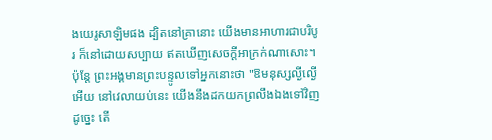ងយេរូសាឡិមផង ដ្បិតនៅគ្រានោះ យើងមានអាហារជាបរិបូរ ក៏នៅដោយសប្បាយ ឥតឃើញសេចក្ដីអាក្រក់ណាសោះ។
ប៉ុន្តែ ព្រះអង្គមានព្រះបន្ទូលទៅអ្នកនោះថា "ឱមនុស្សល្ងីល្ងើអើយ នៅវេលាយប់នេះ យើងនឹងដកយកព្រលឹងឯងទៅវិញ ដូច្នេះ តើ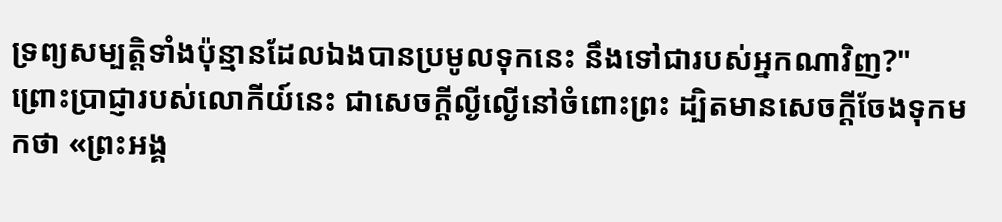ទ្រព្យសម្បត្តិទាំងប៉ុន្មានដែលឯងបានប្រមូលទុកនេះ នឹងទៅជារបស់អ្នកណាវិញ?"
ព្រោះប្រាជ្ញារបស់លោកីយ៍នេះ ជាសេចក្តីល្ងីល្ងើនៅចំពោះព្រះ ដ្បិតមានសេចក្តីចែងទុកមកថា «ព្រះអង្គ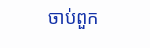ចាប់ពួក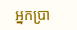អ្នកប្រា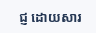ជ្ញ ដោយសារ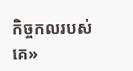កិច្ចកលរបស់គេ»